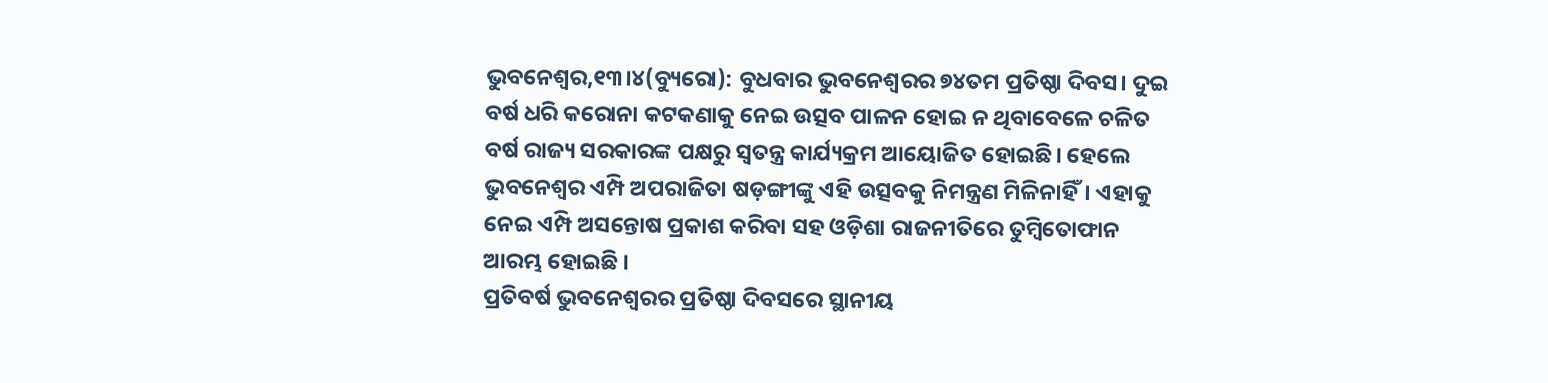ଭୁବନେଶ୍ୱର,୧୩।୪(ବ୍ୟୁରୋ): ବୁଧବାର ଭୁବନେଶ୍ୱରର ୭୪ତମ ପ୍ରତିଷ୍ଠା ଦିବସ। ଦୁଇ ବର୍ଷ ଧରି କରୋନା କଟକଣାକୁ ନେଇ ଉତ୍ସବ ପାଳନ ହୋଇ ନ ଥିବାବେଳେ ଚଳିତ ବର୍ଷ ରାଜ୍ୟ ସରକାରଙ୍କ ପକ୍ଷରୁ ସ୍ବତନ୍ତ୍ର କାର୍ଯ୍ୟକ୍ରମ ଆୟୋଜିତ ହୋଇଛି। ହେଲେ ଭୁବନେଶ୍ୱର ଏମ୍ପି ଅପରାଜିତା ଷଡ଼ଙ୍ଗୀଙ୍କୁ ଏହି ଉତ୍ସବକୁ ନିମନ୍ତ୍ରଣ ମିଳିନାହିଁ। ଏହାକୁ ନେଇ ଏମ୍ପି ଅସନ୍ତୋଷ ପ୍ରକାଶ କରିବା ସହ ଓଡ଼ିଶା ରାଜନୀତିରେ ତୁମ୍ବିତୋଫାନ ଆରମ୍ଭ ହୋଇଛି ।
ପ୍ରତିବର୍ଷ ଭୁବନେଶ୍ୱରର ପ୍ରତିଷ୍ଠା ଦିବସରେ ସ୍ଥାନୀୟ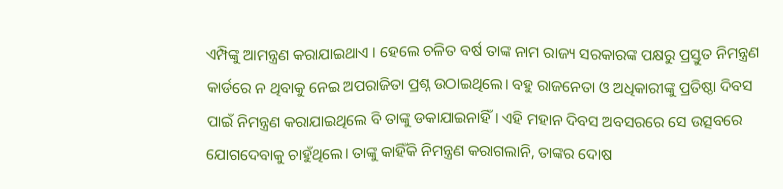ଏମ୍ପିଙ୍କୁ ଆମନ୍ତ୍ରଣ କରାଯାଇଥାଏ । ହେଲେ ଚଳିତ ବର୍ଷ ତାଙ୍କ ନାମ ରାଜ୍ୟ ସରକାରଙ୍କ ପକ୍ଷରୁ ପ୍ରସ୍ତୁତ ନିମନ୍ତ୍ରଣ କାର୍ଡରେ ନ ଥିବାକୁ ନେଇ ଅପରାଜିତା ପ୍ରଶ୍ନ ଉଠାଇଥିଲେ। ବହୁ ରାଜନେତା ଓ ଅଧିକାରୀଙ୍କୁ ପ୍ରତିଷ୍ଠା ଦିବସ ପାଇଁ ନିମନ୍ତ୍ରଣ କରାଯାଇଥିଲେ ବି ତାଙ୍କୁ ଡକାଯାଇନାହିଁ। ଏହି ମହାନ ଦିବସ ଅବସରରେ ସେ ଉତ୍ସବରେ ଯୋଗଦେବାକୁ ଚାହୁଁଥିଲେ। ତାଙ୍କୁ କାହିଁକି ନିମନ୍ତ୍ରଣ କରାଗଲାନି, ତାଙ୍କର ଦୋଷ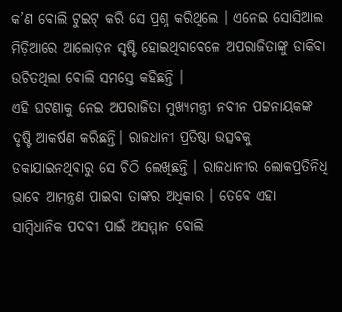କ’ଣ ବୋଲି ଟୁଇଟ୍ କରି ସେ ପ୍ରଶ୍ନ କରିଥିଲେ । ଏନେଇ ସୋସିଆଲ ମିଡ଼ିଆରେ ଆଲୋଡ଼ନ ସୃଷ୍ଟି ହୋଇଥିବାବେଳେ ଅପରାଜିତାଙ୍କୁ ଡାକିବା ଉଚିତଥିଲା ବୋଲି ସମସ୍ତେ କହିଛନ୍ତି ।
ଏହି ଘଟଣାକୁ ନେଇ ଅପରାଜିତା ମୁଖ୍ୟମନ୍ତ୍ରୀ ନବୀନ ପଟ୍ଟନାୟକଙ୍କ ଦୃଷ୍ଟି ଆକର୍ଷଣ କରିଛନ୍ତି। ରାଜଧାନୀ ପ୍ରତିଷ୍ଠା ଉତ୍ସବକୁ ଡକାଯାଇନଥିବାରୁ ସେ ଚିଠି ଲେଖିଛନ୍ତି । ରାଜଧାନୀର ଲୋକପ୍ରତିନିଧି ଭାବେ ଆମନ୍ତ୍ରଣ ପାଇବା ତାଙ୍କର ଅଧିକାର । ତେବେ ଏହା ସାମ୍ବିଧାନିକ ପଦବୀ ପାଇଁ ଅସମ୍ମାନ ବୋଲି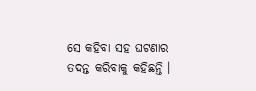ସେ କହିବା ସହ ଘଟଣାର ତଦନ୍ତ କରିବାକୁ କହିଛନ୍ତି ।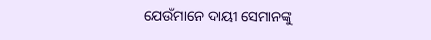ଯେଉଁମାନେ ଦାୟୀ ସେମାନଙ୍କୁ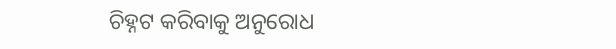ଚିହ୍ନଟ କରିବାକୁ ଅନୁରୋଧ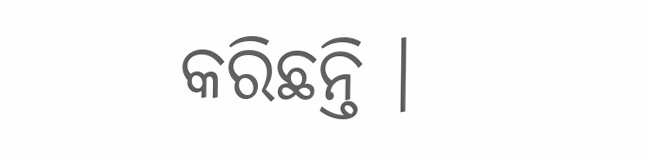କରିଛନ୍ତି ।